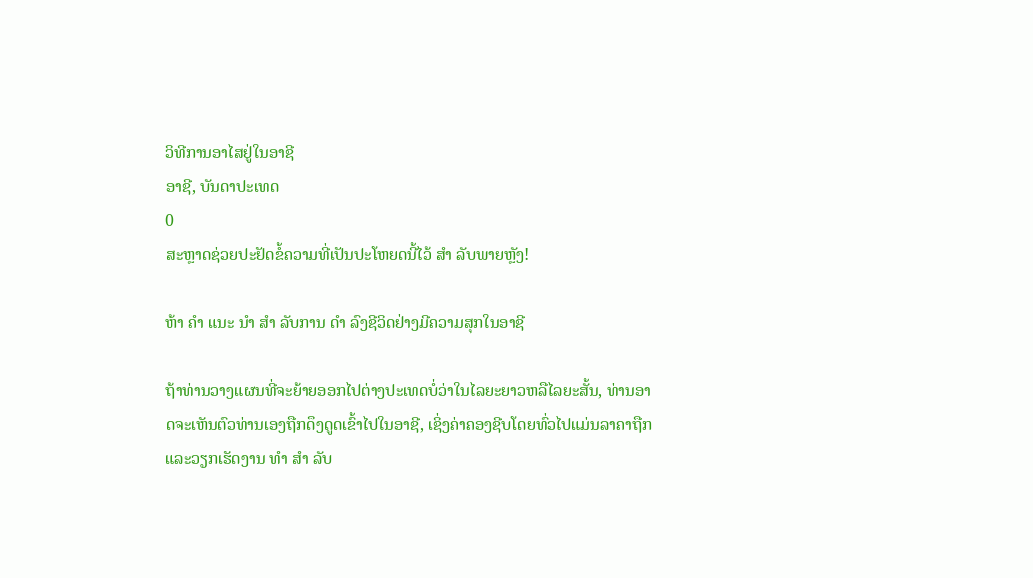ວິທີການອາໄສຢູ່ໃນອາຊີ
ອາຊີ, ບັນດາປະເທດ
0
ສະຫຼາດຊ່ວຍປະຢັດຂໍ້ຄວາມທີ່ເປັນປະໂຫຍດນີ້ໄວ້ ສຳ ລັບພາຍຫຼັງ!

ຫ້າ ຄຳ ແນະ ນຳ ສຳ ລັບການ ດຳ ລົງຊີວິດຢ່າງມີຄວາມສຸກໃນອາຊີ

ຖ້າທ່ານວາງແຜນທີ່ຈະຍ້າຍອອກໄປຕ່າງປະເທດບໍ່ວ່າໃນໄລຍະຍາວຫລືໄລຍະສັ້ນ, ທ່ານອາດຈະເຫັນຕົວທ່ານເອງຖືກດຶງດູດເຂົ້າໄປໃນອາຊີ, ເຊິ່ງຄ່າຄອງຊີບໂດຍທົ່ວໄປແມ່ນລາຄາຖືກແລະວຽກເຮັດງານ ທຳ ສຳ ລັບ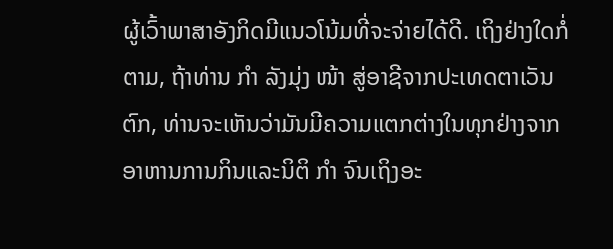ຜູ້ເວົ້າພາສາອັງກິດມີແນວໂນ້ມທີ່ຈະຈ່າຍໄດ້ດີ. ເຖິງຢ່າງໃດກໍ່ຕາມ, ຖ້າທ່ານ ກຳ ລັງມຸ່ງ ໜ້າ ສູ່ອາຊີຈາກປະເທດຕາເວັນຕົກ, ທ່ານຈະເຫັນວ່າມັນມີຄວາມແຕກຕ່າງໃນທຸກຢ່າງຈາກອາຫານການກິນແລະນິຕິ ກຳ ຈົນເຖິງອະ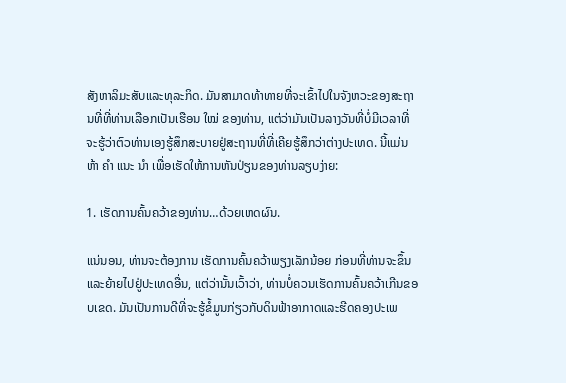ສັງຫາລິມະສັບແລະທຸລະກິດ. ມັນສາມາດທ້າທາຍທີ່ຈະເຂົ້າໄປໃນຈັງຫວະຂອງສະຖານທີ່ທີ່ທ່ານເລືອກເປັນເຮືອນ ໃໝ່ ຂອງທ່ານ, ແຕ່ວ່າມັນເປັນລາງວັນທີ່ບໍ່ມີເວລາທີ່ຈະຮູ້ວ່າຕົວທ່ານເອງຮູ້ສຶກສະບາຍຢູ່ສະຖານທີ່ທີ່ເຄີຍຮູ້ສຶກວ່າຕ່າງປະເທດ. ນີ້ແມ່ນຫ້າ ຄຳ ແນະ ນຳ ເພື່ອເຮັດໃຫ້ການຫັນປ່ຽນຂອງທ່ານລຽບງ່າຍ:

1. ເຮັດການຄົ້ນຄວ້າຂອງທ່ານ…ດ້ວຍເຫດຜົນ.

ແນ່ນອນ, ທ່ານຈະຕ້ອງການ ເຮັດການຄົ້ນຄວ້າພຽງເລັກນ້ອຍ ກ່ອນທີ່ທ່ານຈະຂຶ້ນແລະຍ້າຍໄປຢູ່ປະເທດອື່ນ, ແຕ່ວ່ານັ້ນເວົ້າວ່າ, ທ່ານບໍ່ຄວນເຮັດການຄົ້ນຄວ້າເກີນຂອບເຂດ. ມັນເປັນການດີທີ່ຈະຮູ້ຂໍ້ມູນກ່ຽວກັບດິນຟ້າອາກາດແລະຮີດຄອງປະເພ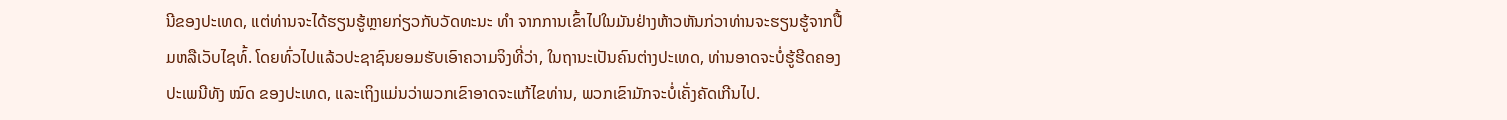ນີຂອງປະເທດ, ແຕ່ທ່ານຈະໄດ້ຮຽນຮູ້ຫຼາຍກ່ຽວກັບວັດທະນະ ທຳ ຈາກການເຂົ້າໄປໃນມັນຢ່າງຫ້າວຫັນກ່ວາທ່ານຈະຮຽນຮູ້ຈາກປື້ມຫລືເວັບໄຊທ໌້. ໂດຍທົ່ວໄປແລ້ວປະຊາຊົນຍອມຮັບເອົາຄວາມຈິງທີ່ວ່າ, ໃນຖານະເປັນຄົນຕ່າງປະເທດ, ທ່ານອາດຈະບໍ່ຮູ້ຮີດຄອງປະເພນີທັງ ໝົດ ຂອງປະເທດ, ແລະເຖິງແມ່ນວ່າພວກເຂົາອາດຈະແກ້ໄຂທ່ານ, ພວກເຂົາມັກຈະບໍ່ເຄັ່ງຄັດເກີນໄປ.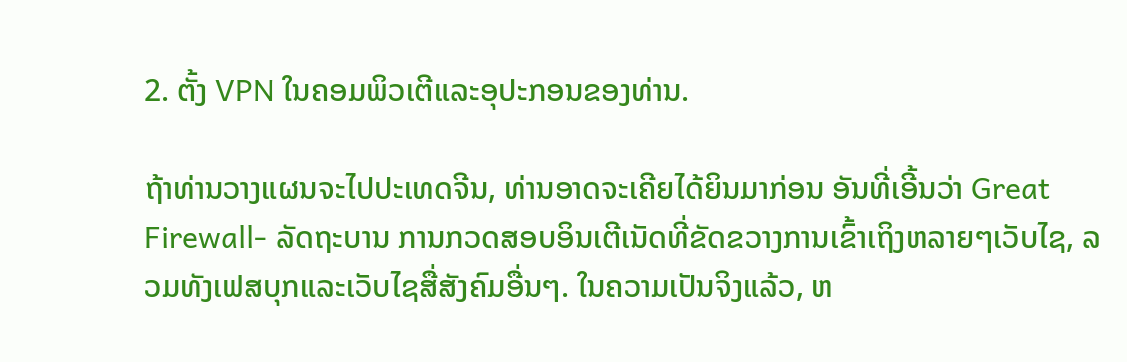2. ຕັ້ງ VPN ໃນຄອມພິວເຕີແລະອຸປະກອນຂອງທ່ານ.

ຖ້າທ່ານວາງແຜນຈະໄປປະເທດຈີນ, ທ່ານອາດຈະເຄີຍໄດ້ຍິນມາກ່ອນ ອັນທີ່ເອີ້ນວ່າ Great Firewall- ລັດຖະບານ ການກວດສອບອິນເຕີເນັດທີ່ຂັດຂວາງການເຂົ້າເຖິງຫລາຍໆເວັບໄຊ, ລວມທັງເຟສບຸກແລະເວັບໄຊສື່ສັງຄົມອື່ນໆ. ໃນຄວາມເປັນຈິງແລ້ວ, ຫ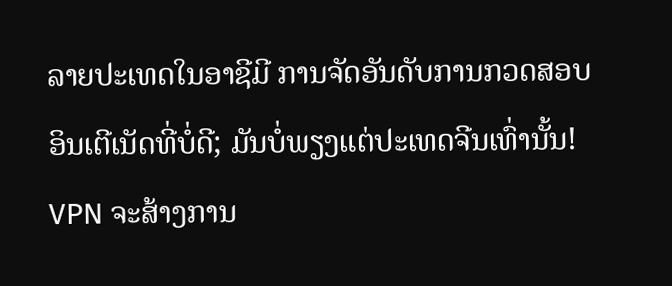ລາຍປະເທດໃນອາຊີມີ ການຈັດອັນດັບການກວດສອບອິນເຕີເນັດທີ່ບໍ່ດີ; ມັນບໍ່ພຽງແຕ່ປະເທດຈີນເທົ່ານັ້ນ! VPN ຈະສ້າງການ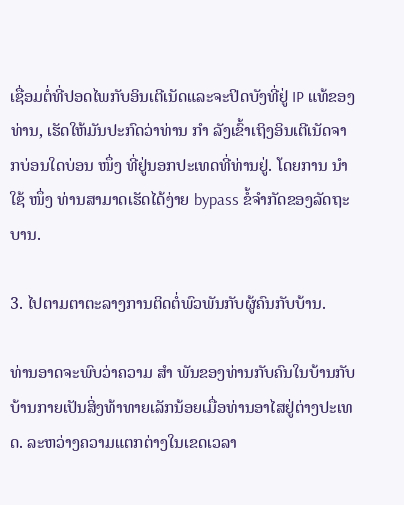ເຊື່ອມຕໍ່ທີ່ປອດໄພກັບອິນເຕີເນັດແລະຈະປິດບັງທີ່ຢູ່ IP ແທ້ຂອງທ່ານ, ເຮັດໃຫ້ມັນປະກົດວ່າທ່ານ ກຳ ລັງເຂົ້າເຖິງອິນເຕີເນັດຈາກບ່ອນໃດບ່ອນ ໜຶ່ງ ທີ່ຢູ່ນອກປະເທດທີ່ທ່ານຢູ່. ໂດຍການ ນຳ ໃຊ້ ໜຶ່ງ ທ່ານສາມາດເຮັດໄດ້ງ່າຍ bypass ຂໍ້ຈໍາກັດຂອງລັດຖະບານ.

3. ໄປຕາມຕາຕະລາງການຕິດຕໍ່ພົວພັນກັບຜູ້ຄົນກັບບ້ານ.

ທ່ານອາດຈະພົບວ່າຄວາມ ສຳ ພັນຂອງທ່ານກັບຄົນໃນບ້ານກັບບ້ານກາຍເປັນສິ່ງທ້າທາຍເລັກນ້ອຍເມື່ອທ່ານອາໄສຢູ່ຕ່າງປະເທດ. ລະຫວ່າງຄວາມແຕກຕ່າງໃນເຂດເວລາ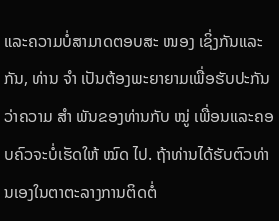ແລະຄວາມບໍ່ສາມາດຕອບສະ ໜອງ ເຊິ່ງກັນແລະກັນ, ທ່ານ ຈຳ ເປັນຕ້ອງພະຍາຍາມເພື່ອຮັບປະກັນວ່າຄວາມ ສຳ ພັນຂອງທ່ານກັບ ໝູ່ ເພື່ອນແລະຄອບຄົວຈະບໍ່ເຮັດໃຫ້ ໝົດ ໄປ. ຖ້າທ່ານໄດ້ຮັບຕົວທ່ານເອງໃນຕາຕະລາງການຕິດຕໍ່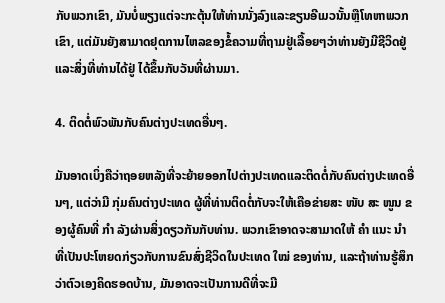ກັບພວກເຂົາ, ມັນບໍ່ພຽງແຕ່ຈະກະຕຸ້ນໃຫ້ທ່ານນັ່ງລົງແລະຂຽນອີເມວນັ້ນຫຼືໂທຫາພວກເຂົາ, ແຕ່ມັນຍັງສາມາດຢຸດການໄຫລຂອງຂໍ້ຄວາມທີ່ຖາມຢູ່ເລື້ອຍໆວ່າທ່ານຍັງມີຊີວິດຢູ່ແລະສິ່ງທີ່ທ່ານໄດ້ຢູ່ ໄດ້ຂຶ້ນກັບວັນທີ່ຜ່ານມາ.

4. ຕິດຕໍ່ພົວພັນກັບຄົນຕ່າງປະເທດອື່ນໆ.

ມັນອາດເບິ່ງຄືວ່າຖອຍຫລັງທີ່ຈະຍ້າຍອອກໄປຕ່າງປະເທດແລະຕິດຕໍ່ກັບຄົນຕ່າງປະເທດອື່ນໆ, ແຕ່ວ່າມີ ກຸ່ມຄົນຕ່າງປະເທດ ຜູ້ທີ່ທ່ານຕິດຕໍ່ກັບຈະໃຫ້ເຄືອຂ່າຍສະ ໜັບ ສະ ໜູນ ຂອງຜູ້ຄົນທີ່ ກຳ ລັງຜ່ານສິ່ງດຽວກັນກັບທ່ານ. ພວກເຂົາອາດຈະສາມາດໃຫ້ ຄຳ ແນະ ນຳ ທີ່ເປັນປະໂຫຍດກ່ຽວກັບການຂົນສົ່ງຊີວິດໃນປະເທດ ໃໝ່ ຂອງທ່ານ, ແລະຖ້າທ່ານຮູ້ສຶກວ່າຕົວເອງຄິດຮອດບ້ານ, ມັນອາດຈະເປັນການດີທີ່ຈະມີ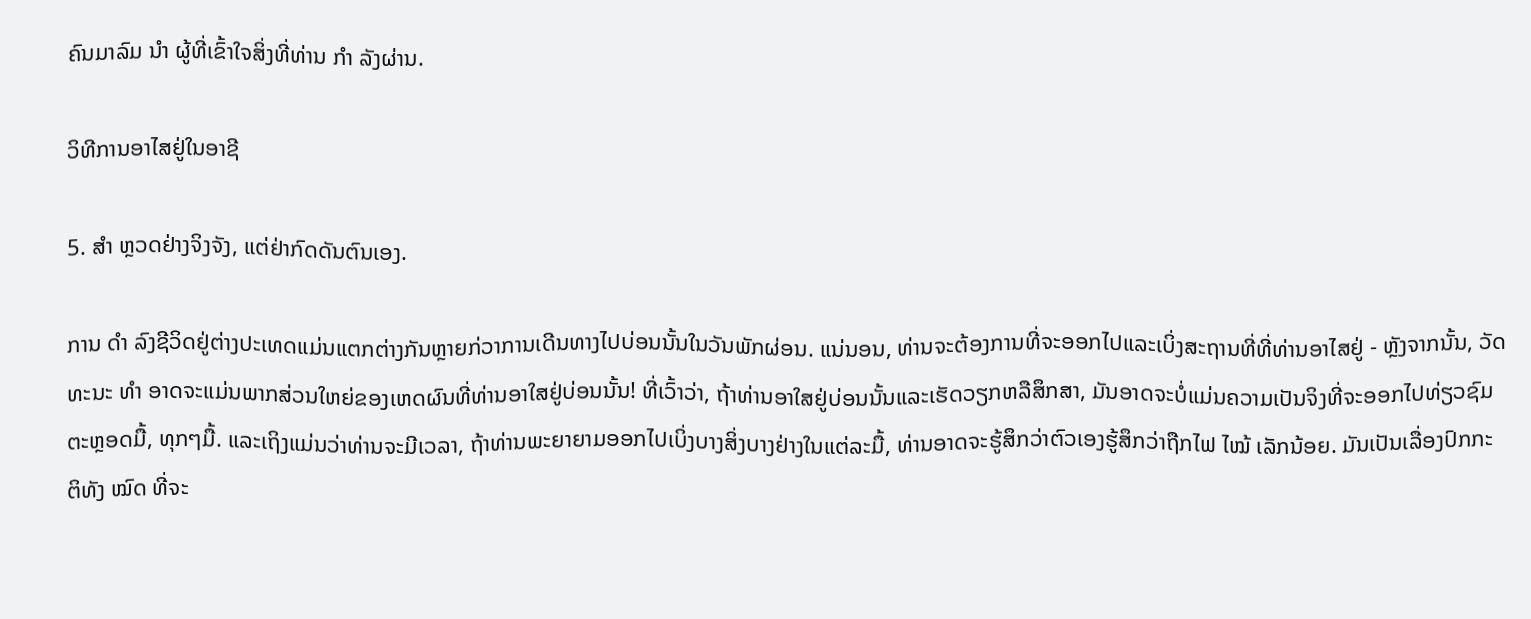ຄົນມາລົມ ນຳ ຜູ້ທີ່ເຂົ້າໃຈສິ່ງທີ່ທ່ານ ກຳ ລັງຜ່ານ.

ວິທີການອາໄສຢູ່ໃນອາຊີ

5. ສຳ ຫຼວດຢ່າງຈິງຈັງ, ແຕ່ຢ່າກົດດັນຕົນເອງ.

ການ ດຳ ລົງຊີວິດຢູ່ຕ່າງປະເທດແມ່ນແຕກຕ່າງກັນຫຼາຍກ່ວາການເດີນທາງໄປບ່ອນນັ້ນໃນວັນພັກຜ່ອນ. ແນ່ນອນ, ທ່ານຈະຕ້ອງການທີ່ຈະອອກໄປແລະເບິ່ງສະຖານທີ່ທີ່ທ່ານອາໄສຢູ່ - ຫຼັງຈາກນັ້ນ, ວັດທະນະ ທຳ ອາດຈະແມ່ນພາກສ່ວນໃຫຍ່ຂອງເຫດຜົນທີ່ທ່ານອາໃສຢູ່ບ່ອນນັ້ນ! ທີ່ເວົ້າວ່າ, ຖ້າທ່ານອາໃສຢູ່ບ່ອນນັ້ນແລະເຮັດວຽກຫລືສຶກສາ, ມັນອາດຈະບໍ່ແມ່ນຄວາມເປັນຈິງທີ່ຈະອອກໄປທ່ຽວຊົມຕະຫຼອດມື້, ທຸກໆມື້. ແລະເຖິງແມ່ນວ່າທ່ານຈະມີເວລາ, ຖ້າທ່ານພະຍາຍາມອອກໄປເບິ່ງບາງສິ່ງບາງຢ່າງໃນແຕ່ລະມື້, ທ່ານອາດຈະຮູ້ສຶກວ່າຕົວເອງຮູ້ສຶກວ່າຖືກໄຟ ໄໝ້ ເລັກນ້ອຍ. ມັນເປັນເລື່ອງປົກກະຕິທັງ ໝົດ ທີ່ຈະ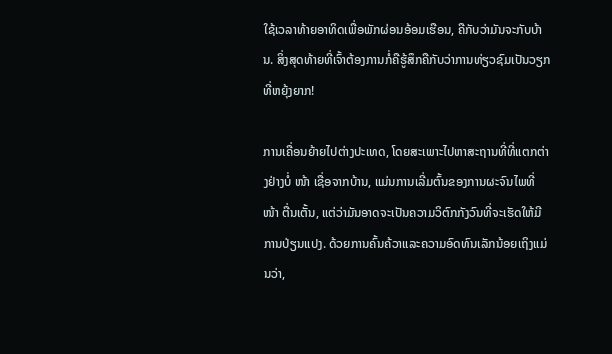ໃຊ້ເວລາທ້າຍອາທິດເພື່ອພັກຜ່ອນອ້ອມເຮືອນ, ຄືກັບວ່າມັນຈະກັບບ້ານ. ສິ່ງສຸດທ້າຍທີ່ເຈົ້າຕ້ອງການກໍ່ຄືຮູ້ສຶກຄືກັບວ່າການທ່ຽວຊົມເປັນວຽກທີ່ຫຍຸ້ງຍາກ!

ການເຄື່ອນຍ້າຍໄປຕ່າງປະເທດ, ໂດຍສະເພາະໄປຫາສະຖານທີ່ທີ່ແຕກຕ່າງຢ່າງບໍ່ ໜ້າ ເຊື່ອຈາກບ້ານ, ແມ່ນການເລີ່ມຕົ້ນຂອງການຜະຈົນໄພທີ່ ໜ້າ ຕື່ນເຕັ້ນ, ແຕ່ວ່າມັນອາດຈະເປັນຄວາມວິຕົກກັງວົນທີ່ຈະເຮັດໃຫ້ມີການປ່ຽນແປງ. ດ້ວຍການຄົ້ນຄ້ວາແລະຄວາມອົດທົນເລັກນ້ອຍເຖິງແມ່ນວ່າ,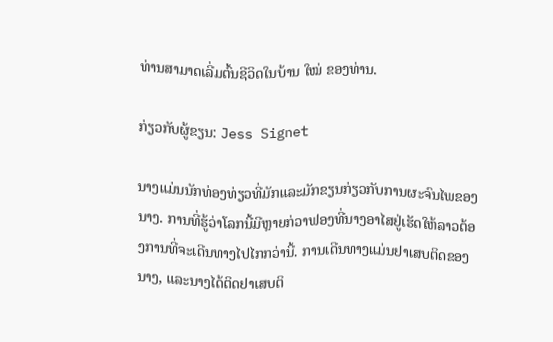ທ່ານສາມາດເລີ່ມຕົ້ນຊີວິດໃນບ້ານ ໃໝ່ ຂອງທ່ານ.

ກ່ຽວກັບຜູ້ຂຽນ: Jess Signet

ນາງແມ່ນນັກທ່ອງທ່ຽວທີ່ມັກແລະມັກຂຽນກ່ຽວກັບການຜະຈົນໄພຂອງນາງ. ການທີ່ຮູ້ວ່າໂລກນີ້ມີຫຼາຍກ່ວາຟອງທີ່ນາງອາໄສຢູ່ເຮັດໃຫ້ລາວຕ້ອງການທີ່ຈະເດີນທາງໄປໄກກວ່ານີ້. ການເດີນທາງແມ່ນຢາເສບຕິດຂອງນາງ, ແລະນາງໄດ້ຕິດຢາເສບຕິ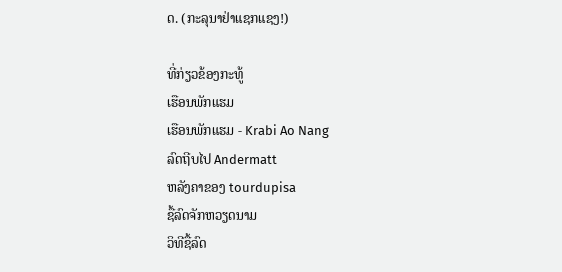ດ. (ກະລຸນາຢ່າແຊກແຊງ!)

ທີ່ກ່ຽວຂ້ອງກະທູ້
ເຮືອນພັກແຮມ
ເຮືອນພັກແຮມ - Krabi Ao Nang
ລົດຖີບໄປ Andermatt
ຫລັງຄາຂອງ tourdupisa
ຊື້ລົດຈັກຫວຽດນາມ
ວິທີຊື້ລົດ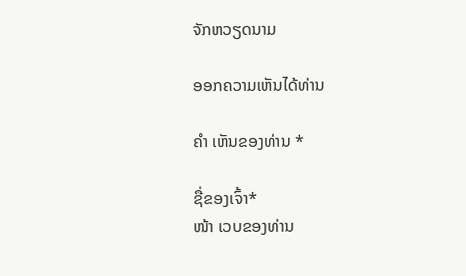ຈັກຫວຽດນາມ

ອອກຄວາມເຫັນໄດ້ທ່ານ

ຄຳ ເຫັນຂອງທ່ານ *

ຊື່ຂອງເຈົ້າ*
ໜ້າ ເວບຂອງທ່ານ